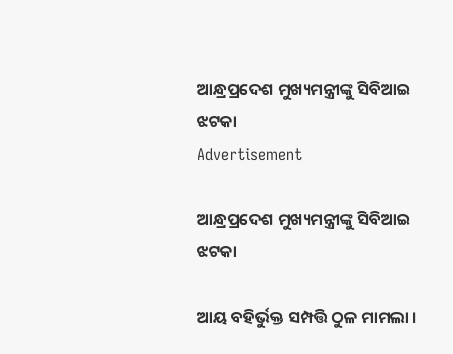ଆନ୍ଧ୍ରପ୍ରଦେଶ ମୁଖ୍ୟମନ୍ତ୍ରୀଙ୍କୁ ସିବିଆଇ ଝଟକା
Advertisement

ଆନ୍ଧ୍ରପ୍ରଦେଶ ମୁଖ୍ୟମନ୍ତ୍ରୀଙ୍କୁ ସିବିଆଇ ଝଟକା

ଆୟ ବହିର୍ଭୁକ୍ତ ସମ୍ପତ୍ତି ଠୁଳ ମାମଲା ।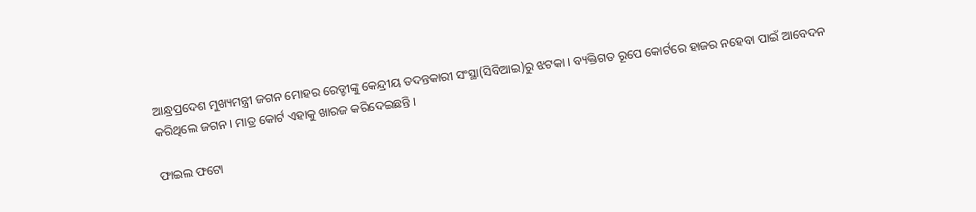ଆନ୍ଧ୍ରପ୍ରଦେଶ ମୁଖ୍ୟମନ୍ତ୍ରୀ ଜଗନ ମୋହର ରେଡ୍ଡୀଙ୍କୁ କେନ୍ଦ୍ରୀୟ ତଦନ୍ତକାରୀ ସଂସ୍ଥା(ସିବିଆଇ)ରୁ ଝଟକା । ବ୍ୟକ୍ତିଗତ ରୂପେ କୋର୍ଟରେ ହାଜର ନହେବା ପାଇଁ ଆବେଦନ କରିଥିଲେ ଜଗନ । ମାତ୍ର କୋର୍ଟ ଏହାକୁ ଖାରଜ କରିଦେଇଛନ୍ତି ।

ଫାଇଲ ଫଟୋ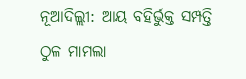ନୂଆଦିଲ୍ଲୀ: ଆୟ ବହିର୍ଭୁକ୍ତ ସମ୍ପତ୍ତି ଠୁଳ ମାମଲା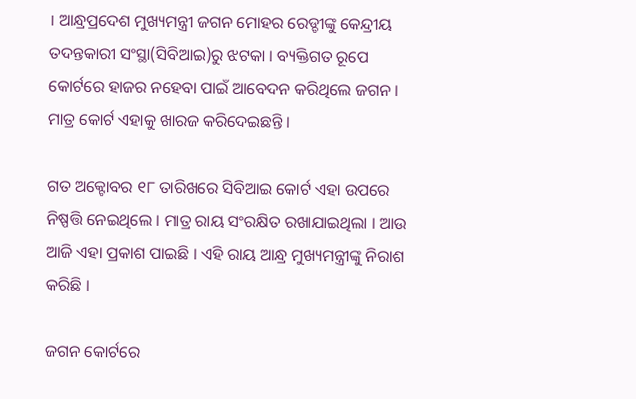। ଆନ୍ଧ୍ରପ୍ରଦେଶ ମୁଖ୍ୟମନ୍ତ୍ରୀ ଜଗନ ମୋହର ରେଡ୍ଡୀଙ୍କୁ କେନ୍ଦ୍ରୀୟ ତଦନ୍ତକାରୀ ସଂସ୍ଥା(ସିବିଆଇ)ରୁ ଝଟକା । ବ୍ୟକ୍ତିଗତ ରୂପେ କୋର୍ଟରେ ହାଜର ନହେବା ପାଇଁ ଆବେଦନ କରିଥିଲେ ଜଗନ । ମାତ୍ର କୋର୍ଟ ଏହାକୁ ଖାରଜ କରିଦେଇଛନ୍ତି ।

ଗତ ଅକ୍ଟୋବର ୧୮ ତାରିଖରେ ସିବିଆଇ କୋର୍ଟ ଏହା ଉପରେ ନିଷ୍ପତ୍ତି ନେଇଥିଲେ । ମାତ୍ର ରାୟ ସଂରକ୍ଷିତ ରଖାଯାଇଥିଲା । ଆଉ ଆଜି ଏହା ପ୍ରକାଶ ପାଇଛି । ଏହି ରାୟ ଆନ୍ଧ୍ର ମୁଖ୍ୟମନ୍ତ୍ରୀଙ୍କୁ ନିରାଶ କରିଛି ।

ଜଗନ କୋର୍ଟରେ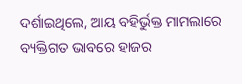ଦର୍ଶାଇଥିଲେ, ଆୟ ବହିର୍ଭୁକ୍ତ ମାମଲାରେ ବ୍ୟକ୍ତିଗତ ଭାବରେ ହାଜର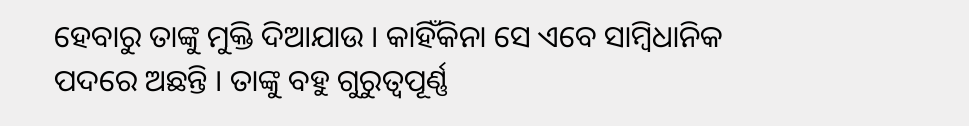ହେବାରୁ ତାଙ୍କୁ ମୁକ୍ତି ଦିଆଯାଉ । କାହିଁକିନା ସେ ଏବେ ସାମ୍ବିଧାନିକ ପଦରେ ଅଛନ୍ତି । ତାଙ୍କୁ ବହୁ ଗୁରୁତ୍ୱପୂର୍ଣ୍ଣ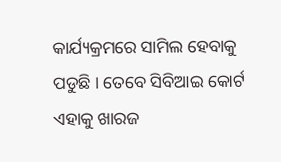କାର୍ଯ୍ୟକ୍ରମରେ ସାମିଲ ହେବାକୁ ପଡୁଛି । ତେବେ ସିବିଆଇ କୋର୍ଟ ଏହାକୁ ଖାରଜ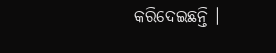କରିଦେଇଛନ୍ତି ।